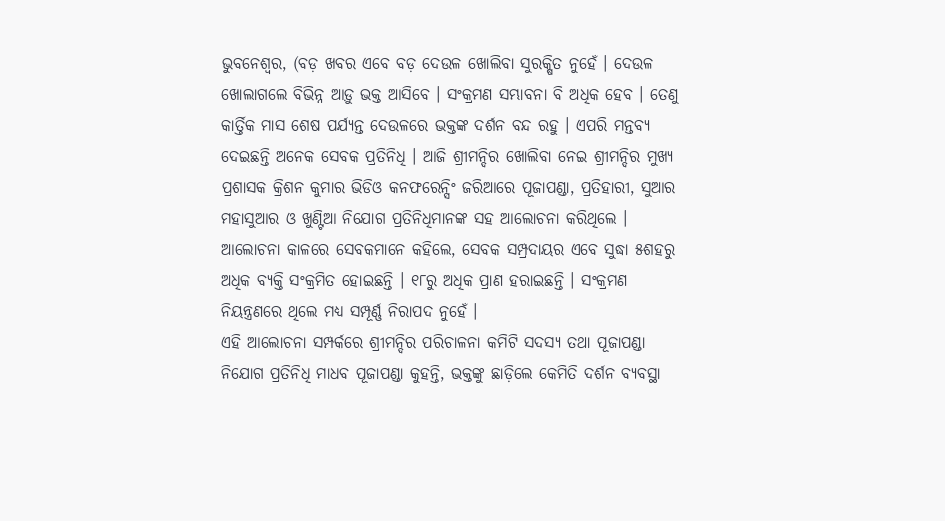ଭୁବନେଶ୍ୱର, (ବଡ଼ ଖବର ଏବେ ବଡ଼ ଦେଉଳ ଖୋଲିବା ସୁରକ୍ଷିତ ନୁହେଁ । ଦେଉଳ ଖୋଲାଗଲେ ବିଭିନ୍ନ ଆଡ଼ୁ ଭକ୍ତ ଆସିବେ । ସଂକ୍ରମଣ ସମ୍ଭାବନା ବି ଅଧିକ ହେବ । ତେଣୁ କାର୍ତ୍ତିକ ମାସ ଶେଷ ପର୍ଯ୍ୟନ୍ତ ଦେଉଳରେ ଭକ୍ତଙ୍କ ଦର୍ଶନ ବନ୍ଦ ରହୁ । ଏପରି ମନ୍ତବ୍ୟ ଦେଇଛନ୍ତି ଅନେକ ସେବକ ପ୍ରତିନିଧି । ଆଜି ଶ୍ରୀମନ୍ଦିର ଖୋଲିବା ନେଇ ଶ୍ରୀମନ୍ଦିର ମୁଖ୍ୟ ପ୍ରଶାସକ କ୍ରିଶନ କୁମାର ଭିଡିଓ କନଫରେନ୍ସିଂ ଜରିଆରେ ପୂଜାପଣ୍ଡା, ପ୍ରତିହାରୀ, ସୁଆର ମହାସୁଆର ଓ ଖୁଣ୍ଟିଆ ନିଯୋଗ ପ୍ରତିନିଧିମାନଙ୍କ ସହ ଆଲୋଚନା କରିଥିଲେ । ଆଲୋଚନା କାଳରେ ସେବକମାନେ କହିଲେ, ସେବକ ସମ୍ପ୍ରଦାୟର ଏବେ ସୁଦ୍ଧା ୫ଶହରୁ ଅଧିକ ବ୍ୟକ୍ତି ସଂକ୍ରମିତ ହୋଇଛନ୍ତି । ୧୮ରୁ ଅଧିକ ପ୍ରାଣ ହରାଇଛନ୍ତି । ସଂକ୍ରମଣ ନିୟନ୍ତ୍ରଣରେ ଥିଲେ ମଧ୍ୟ ସମ୍ପୂର୍ଣ୍ଣ ନିରାପଦ ନୁହେଁ ।
ଏହି ଆଲୋଚନା ସମ୍ପର୍କରେ ଶ୍ରୀମନ୍ଦିର ପରିଚାଳନା କମିଟି ସଦସ୍ୟ ତଥା ପୂଜାପଣ୍ଡା ନିଯୋଗ ପ୍ରତିନିଧି ମାଧବ ପୂଜାପଣ୍ଡା କୁହନ୍ତି, ଭକ୍ତଙ୍କୁ ଛାଡ଼ିଲେ କେମିତି ଦର୍ଶନ ବ୍ୟବସ୍ଥା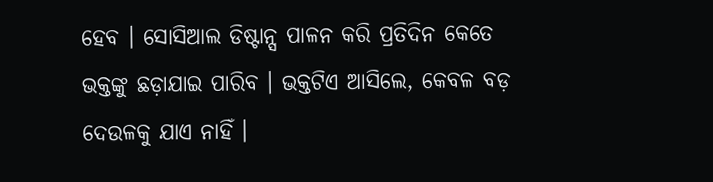ହେବ । ସୋସିଆଲ ଡିଷ୍ଟାନ୍ସ ପାଳନ କରି ପ୍ରତିଦିନ କେତେ ଭକ୍ତଙ୍କୁ ଛଡ଼ାଯାଇ ପାରିବ । ଭକ୍ତଟିଏ ଆସିଲେ, କେବଳ ବଡ଼ ଦେଉଳକୁ ଯାଏ ନାହିଁ ।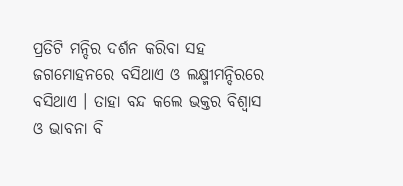ପ୍ରତିଟି ମନ୍ଦିର ଦର୍ଶନ କରିବା ସହ ଜଗମୋହନରେ ବସିଥାଏ ଓ ଲକ୍ଷ୍ମୀମନ୍ଦିରରେ ବସିଥାଏ । ତାହା ବନ୍ଦ କଲେ ଭକ୍ତର ବିଶ୍ୱାସ ଓ ଭାବନା ବି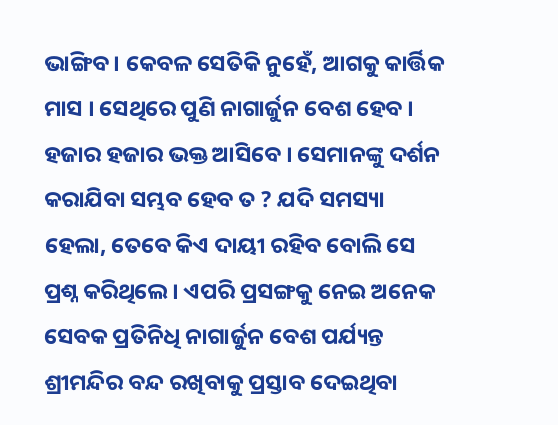ଭାଙ୍ଗିବ । କେବଳ ସେତିକି ନୁହେଁ, ଆଗକୁ କାର୍ତ୍ତିକ ମାସ । ସେଥିରେ ପୁଣି ନାଗାର୍ଜୁନ ବେଶ ହେବ । ହଜାର ହଜାର ଭକ୍ତ ଆସିବେ । ସେମାନଙ୍କୁ ଦର୍ଶନ କରାଯିବା ସମ୍ଭବ ହେବ ତ ? ଯଦି ସମସ୍ୟା ହେଲା, ତେବେ କିଏ ଦାୟୀ ରହିବ ବୋଲି ସେ ପ୍ରଶ୍ନ କରିଥିଲେ । ଏପରି ପ୍ରସଙ୍ଗକୁ ନେଇ ଅନେକ ସେବକ ପ୍ରତିନିଧି ନାଗାର୍ଜୁନ ବେଶ ପର୍ଯ୍ୟନ୍ତ ଶ୍ରୀମନ୍ଦିର ବନ୍ଦ ରଖିବାକୁ ପ୍ରସ୍ତାବ ଦେଇଥିବା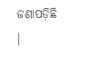ଜଣାପଡ଼ିଛି ।